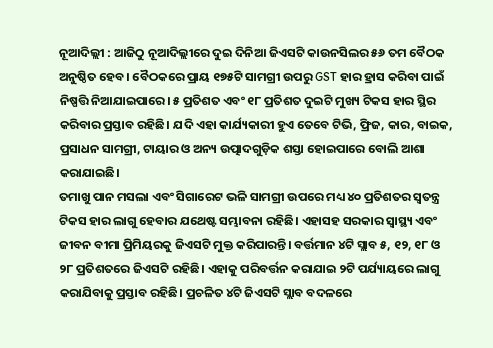ନୂଆଦିଲ୍ଲୀ : ଆଜିଠୁ ନୂଆଦିଲ୍ଲୀରେ ଦୁଇ ଦିନିଆ ଜିଏସଟି କାଉନସିଲର ୫୬ ତମ ବୈଠକ ଅନୁଷ୍ଠିତ ହେବ। ବୈଠକରେ ପ୍ରାୟ ୧୭୫ଟି ସାମଗ୍ରୀ ଉପରୁ GST ହାର ହ୍ରାସ କରିବା ପାଇଁ ନିଷ୍ପତ୍ତି ନିଆଯାଇପାରେ। ୫ ପ୍ରତିଶତ ଏବଂ ୧୮ ପ୍ରତିଶତ ଦୁଇଟି ମୁଖ୍ୟ ଟିକସ ହାର ସ୍ଥିର କରିବାର ପ୍ରସ୍ତାବ ରହିଛି। ଯଦି ଏହା କାର୍ଯ୍ୟକାରୀ ହୁଏ ତେବେ ଟିଭି, ଫ୍ରିଜ, କାର, ବାଇକ, ପ୍ରସାଧନ ସାମଗ୍ରୀ, ଟାୟାର ଓ ଅନ୍ୟ ଉତ୍ପାଦଗୁଡ଼ିକ ଶସ୍ତା ହୋଇପାରେ ବୋଲି ଆଶା କରାଯାଇଛି।
ତମାଖୁ ପାନ ମସଲା ଏବଂ ସିଗାରେଟ ଭଳି ସାମଗ୍ରୀ ଉପରେ ମଧ୍ୟ ୪୦ ପ୍ରତିଶତର ସ୍ବତନ୍ତ୍ର ଟିକସ ହାର ଲାଗୁ ହେବାର ଯଥେଷ୍ଟ ସମ୍ଭାବନା ରହିଛି। ଏହାସହ ସରକାର ସ୍ବାସ୍ଥ୍ୟ ଏବଂ ଜୀବନ ବୀମା ପ୍ରିମିୟରକୁ ଜିଏସଟି ମୁକ୍ତ କରିପାରନ୍ତି। ବର୍ତ୍ତମାନ ୪ଟି ସ୍ଲାବ ୫, ୧୨, ୧୮ ଓ ୨୮ ପ୍ରତିଶତରେ ଜିଏସଟି ରହିଛି। ଏହାକୁ ପରିବର୍ତ୍ତନ କରାଯାଇ ୨ଟି ପର୍ଯ୍ୟାୟରେ ଲାଗୁ କରାଯିବାକୁ ପ୍ରସ୍ତାବ ରହିଛି। ପ୍ରଚଳିତ ୪ଟି ଜିଏସଟି ସ୍ଲାବ ବଦଳରେ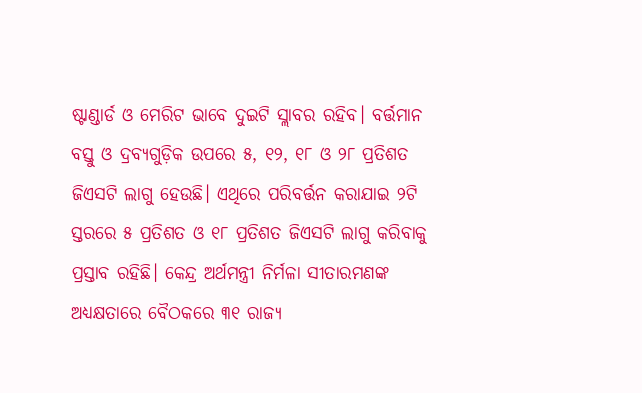ଷ୍ଟାଣ୍ଡାର୍ଡ ଓ ମେରିଟ ଭାବେ ଦୁଇଟି ସ୍ଲାବର ରହିବ। ବର୍ତ୍ତମାନ ବସ୍ତୁ ଓ ଦ୍ରବ୍ୟଗୁଡ଼ିକ ଉପରେ ୫, ୧୨, ୧୮ ଓ ୨୮ ପ୍ରତିଶତ ଜିଏସଟି ଲାଗୁ ହେଉଛି। ଏଥିରେ ପରିବର୍ତ୍ତନ କରାଯାଇ ୨ଟି ସ୍ତରରେ ୫ ପ୍ରତିଶତ ଓ ୧୮ ପ୍ରତିଶତ ଜିଏସଟି ଲାଗୁ କରିବାକୁ ପ୍ରସ୍ତାବ ରହିଛି। କେନ୍ଦ୍ର ଅର୍ଥମନ୍ତ୍ରୀ ନିର୍ମଳା ସୀତାରମଣଙ୍କ ଅଧ୍ୟକ୍ଷତାରେ ବୈଠକରେ ୩୧ ରାଜ୍ୟ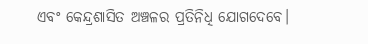ଏବଂ କେନ୍ଦ୍ରଶାସିତ ଅଞ୍ଚଳର ପ୍ରତିନିଧି ଯୋଗଦେବେ।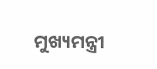ମୁଖ୍ୟମନ୍ତ୍ରୀ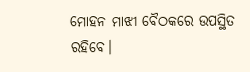ମୋହନ ମାଝୀ ବୈଠକରେ ଉପସ୍ଥିତ ରହିବେ।